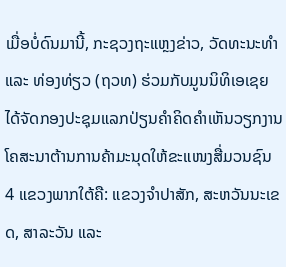ເມື່ອບໍ່ດົນມານີ້, ກະຊວງຖະແຫຼງຂ່າວ, ວັດທະນະທໍາ ແລະ ທ່ອງທ່ຽວ (ຖວທ) ຮ່ວມກັບມູນນິທິເອເຊຍ ໄດ້ຈັດກອງປະຊຸມແລກປ່ຽນຄໍາຄິດຄໍາເຫັນວຽກງານໂຄສະນາຕ້ານການຄ້າມະນຸດໃຫ້ຂະແໜງສື່ມວນຊົນ 4 ແຂວງພາກໃຕ້ຄື: ແຂວງຈໍາປາສັກ, ສະຫວັນນະເຂດ, ສາລະວັນ ແລະ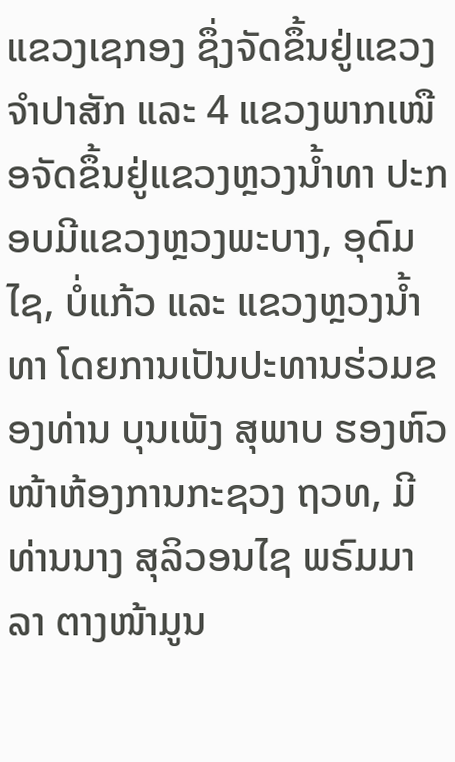ແຂວງເຊກອງ ຊຶ່ງຈັດຂຶ້ນຢູ່ແຂວງຈຳປາສັກ ແລະ 4 ແຂວງພາກເໜືອຈັດຂຶ້ນຢູ່ແຂວງຫຼວງນໍ້າທາ ປະກອບມີແຂວງຫຼວງພະບາງ, ອຸດົມໄຊ, ບໍ່ແກ້ວ ແລະ ແຂວງຫຼວງນໍ້າທາ ໂດຍການເປັນປະທານຮ່ວມຂອງທ່ານ ບຸນເພັງ ສຸພາບ ຮອງຫົວໜ້າຫ້ອງການກະຊວງ ຖວທ, ມີທ່ານນາງ ສຸລິວອນໄຊ ພຣົມມາລາ ຕາງໜ້າມູນ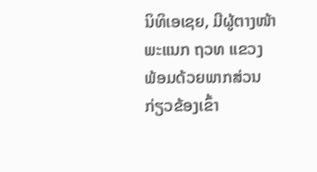ນິທິເອເຊຍ, ມີຜູ້ຕາງໜ້າພະແນກ ຖວທ ແຂວງ ພ້ອມດ້ວຍພາກສ່ວນກ່ຽວຂ້ອງເຂົ້າ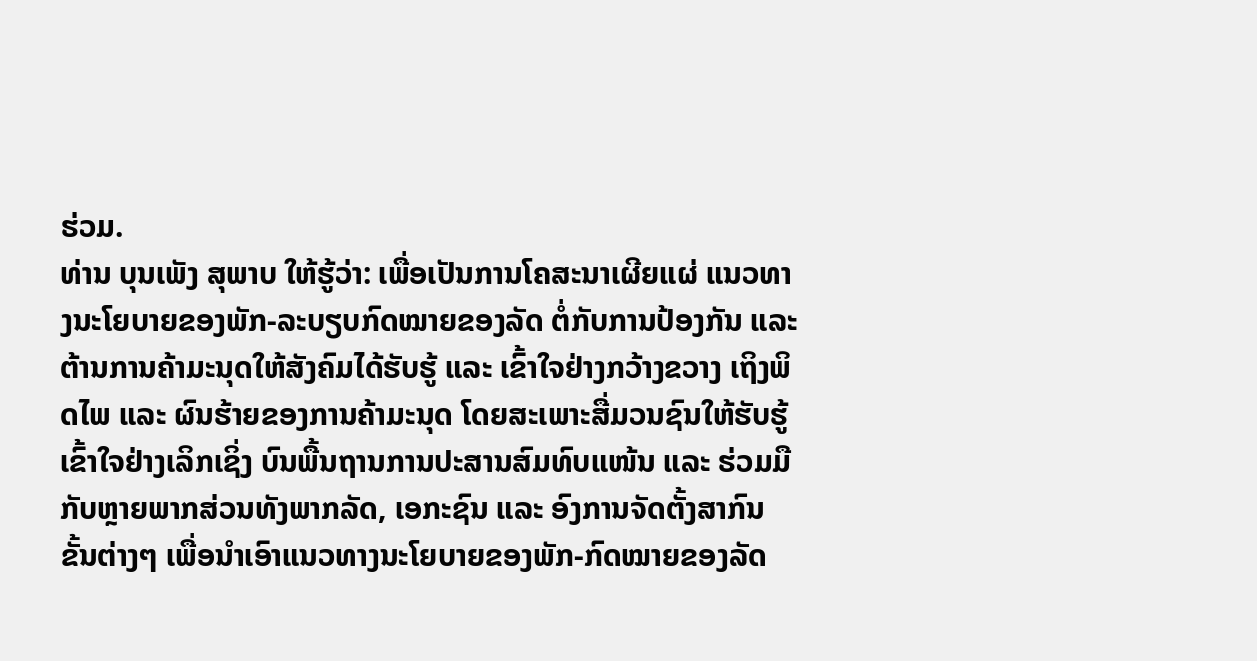ຮ່ວມ.
ທ່ານ ບຸນເພັງ ສຸພາບ ໃຫ້ຮູ້ວ່າ: ເພື່ອເປັນການໂຄສະນາເຜີຍແຜ່ ແນວທາງນະໂຍບາຍຂອງພັກ-ລະບຽບກົດໝາຍຂອງລັດ ຕໍ່ກັບການປ້ອງກັນ ແລະ ຕ້ານການຄ້າມະນຸດໃຫ້ສັງຄົມໄດ້ຮັບຮູ້ ແລະ ເຂົ້າໃຈຢ່າງກວ້າງຂວາງ ເຖິງພິດໄພ ແລະ ຜົນຮ້າຍຂອງການຄ້າມະນຸດ ໂດຍສະເພາະສື່ມວນຊົນໃຫ້ຮັບຮູ້ເຂົ້າໃຈຢ່າງເລິກເຊິ່ງ ບົນພື້ນຖານການປະສານສົມທົບແໜ້ນ ແລະ ຮ່ວມມືກັບຫຼາຍພາກສ່ວນທັງພາກລັດ, ເອກະຊົນ ແລະ ອົງການຈັດຕັ້ງສາກົນຂັ້ນຕ່າງໆ ເພື່ອນໍາເອົາແນວທາງນະໂຍບາຍຂອງພັກ-ກົດໝາຍຂອງລັດ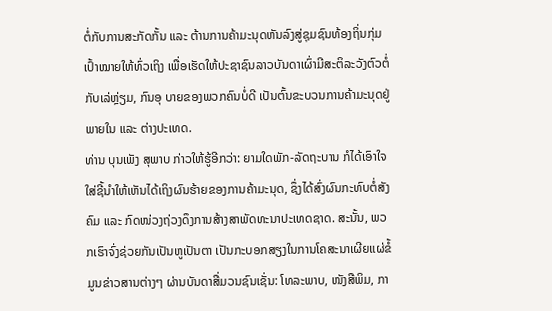ຕໍ່ກັບການສະກັດກັ້ນ ແລະ ຕ້ານການຄ້າມະນຸດຫັນລົງສູ່ຊຸມຊົນທ້ອງຖິ່ນກຸ່ມເປົ້າໝາຍໃຫ້ທົ່ວເຖິງ ເພື່ອເຮັດໃຫ້ປະຊາຊົນລາວບັນດາເຜົ່າມີສະຕິລະວັງຕົວຕໍ່ກັບເລ່ຫຼ່ຽມ, ກົນອຸ ບາຍຂອງພວກຄົນບໍ່ດີ ເປັນຕົ້ນຂະບວນການຄ້າມະນຸດຢູ່ພາຍໃນ ແລະ ຕ່າງປະເທດ.
ທ່ານ ບຸນເພັງ ສຸພາບ ກ່າວໃຫ້ຮູ້ອີກວ່າ: ຍາມໃດພັກ-ລັດຖະບານ ກໍໄດ້ເອົາໃຈໃສ່ຊີ້ນໍາໃຫ້ເຫັນໄດ້ເຖິງຜົນຮ້າຍຂອງການຄ້າມະນຸດ, ຊຶ່ງໄດ້ສົ່ງຜົນກະທົບຕໍ່ສັງຄົມ ແລະ ກົດໜ່ວງຖ່ວງດຶງການສ້າງສາພັດທະນາປະເທດຊາດ. ສະນັ້ນ, ພວກເຮົາຈົ່ງຊ່ວຍກັນເປັນຫູເປັນຕາ ເປັນກະບອກສຽງໃນການໂຄສະນາເຜີຍແຜ່ຂໍ້ມູນຂ່າວສານຕ່າງໆ ຜ່ານບັນດາສື່ມວນຊົນເຊັ່ນ: ໂທລະພາບ, ໜັງສືພິມ, ກາ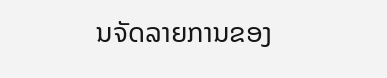ນຈັດລາຍການຂອງ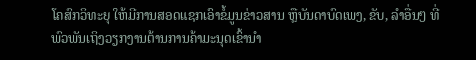ໂຄສົກວິທະຍຸ ໃຫ້ມີການສອດແຊກເອົາຂໍ້ມູນຂ່າວສານ ຫຼືບັນດາບົດເພງ, ຂັບ, ລໍາອື່ນໆ ທີ່ພົວພັນເຖິງວຽກງານຕ້ານການຄ້າມະນຸດເຂົ້ານໍາ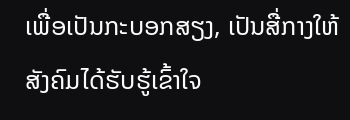ເພື່ອເປັນກະບອກສຽງ, ເປັນສື່ກາງໃຫ້ສັງຄົມໄດ້ຮັບຮູ້ເຂົ້າໃຈ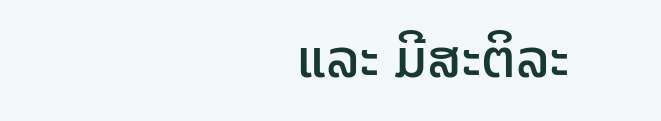ແລະ ມີສະຕິລະ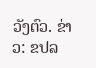ວັງຕົວ. ຂ່າວ: ຂປລ